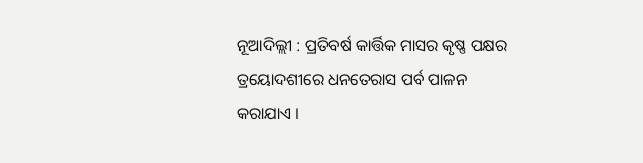ନୂଆଦିଲ୍ଲୀ : ପ୍ରତିବର୍ଷ କାର୍ତ୍ତିକ ମାସର କୃଷ୍ଣ ପକ୍ଷର ତ୍ରୟୋଦଶୀରେ ଧନତେରାସ ପର୍ବ ପାଳନ କରାଯାଏ ।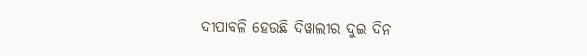ଦୀପାବଳି ହେଉଛି ଦିୱାଲୀର ଦୁଇ ଦିନ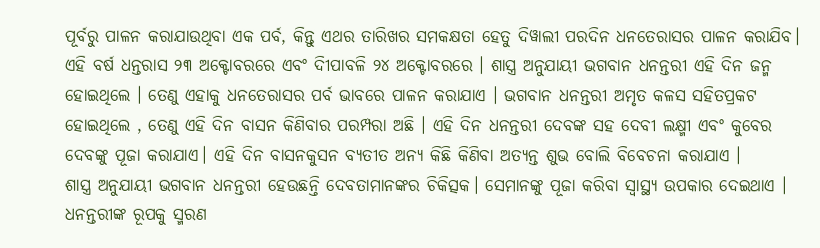ପୂର୍ବରୁ ପାଳନ କରାଯାଉଥିବା ଏକ ପର୍ବ, କିନ୍ତୁ ଏଥର ତାରିଖର ସମକକ୍ଷତା ହେତୁ ଦିୱାଲୀ ପରଦିନ ଧନତେରାସର ପାଳନ କରାଯିବ। ଏହି ବର୍ଷ ଧନ୍ତରାସ ୨୩ ଅକ୍ଟୋବରରେ ଏବଂ ଦିୀପାବଳି ୨୪ ଅକ୍ଟୋବରରେ । ଶାସ୍ତ୍ର ଅନୁଯାୟୀ ଭଗବାନ ଧନନ୍ତରୀ ଏହି ଦିନ ଜନ୍ମ ହୋଇଥିଲେ । ତେଣୁ ଏହାକୁ ଧନତେରାସର ପର୍ବ ଭାବରେ ପାଳନ କରାଯାଏ । ଭଗବାନ ଧନନ୍ତରୀ ଅମୃତ କଳସ ସହିତପ୍ରକଟ ହୋଇଥିଲେ , ତେଣୁ ଏହି ଦିନ ବାସନ କିଣିବାର ପରମ୍ପରା ଅଛି । ଏହି ଦିନ ଧନନ୍ତରୀ ଦେବଙ୍କ ସହ ଦେବୀ ଲକ୍ଷ୍ମୀ ଏବଂ କୁବେର ଦେବଙ୍କୁ ପୂଜା କରାଯାଏ। ଏହି ଦିନ ବାସନକୁସନ ବ୍ୟତୀତ ଅନ୍ୟ କିଛି କିଣିବା ଅତ୍ୟନ୍ତ ଶୁଭ ବୋଲି ବିବେଚନା କରାଯାଏ ।
ଶାସ୍ତ୍ର ଅନୁଯାୟୀ ଭଗବାନ ଧନନ୍ତରୀ ହେଉଛନ୍ତି ଦେବତାମାନଙ୍କର ଚିକିତ୍ସକ। ସେମାନଙ୍କୁ ପୂଜା କରିବା ସ୍ୱାସ୍ଥ୍ୟ ଉପକାର ଦେଇଥାଏ । ଧନନ୍ତରୀଙ୍କ ରୂପକୁ ସ୍ମରଣ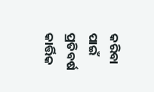କରିବା ପାଇଁ ପ୍ରତିବର୍ଷ କାର୍ତ୍ତିକ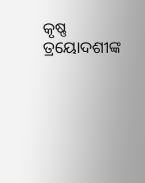କୃଷ୍ଣ ତ୍ରୟୋଦଶୀଙ୍କ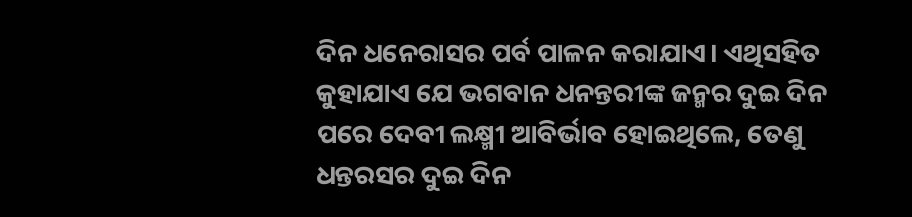ଦିନ ଧନେରାସର ପର୍ବ ପାଳନ କରାଯାଏ। ଏଥିସହିତ କୁହାଯାଏ ଯେ ଭଗବାନ ଧନନ୍ତରୀଙ୍କ ଜନ୍ମର ଦୁଇ ଦିନ ପରେ ଦେବୀ ଲକ୍ଷ୍ମୀ ଆବିର୍ଭାବ ହୋଇଥିଲେ, ତେଣୁ ଧନ୍ତରସର ଦୁଇ ଦିନ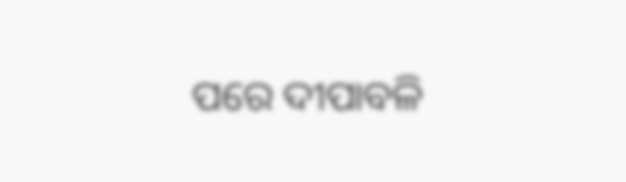ପରେ ଦୀପାବଳି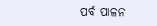ପର୍ବ ପାଳନ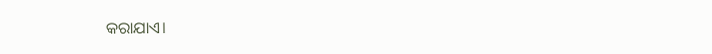କରାଯାଏ।